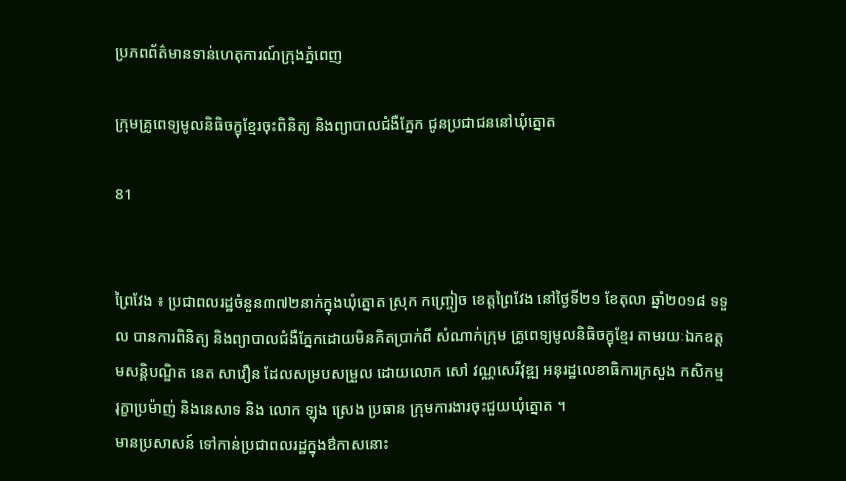ប្រភពព័ត៌មានទាន់ហេតុការណ៍ក្រុងភ្នំពេញ

ក្រុមគ្រូពេទ្យមូលនិធិចក្ខុខ្មែរចុះពិនិត្យ និងព្យាបាលជំងឺភ្នែក ជូនប្រជាជននៅឃុំត្នោត

81


ព្រៃវែង ៖ ប្រជាពលរដ្ឋចំនួន៣៧២នាក់ក្នុងឃុំត្នោត ស្រុក កញ្ច្រៀច ខេត្តព្រៃវែង នៅថ្ងៃទី២១ ខែតុលា ឆ្នាំ២០១៨ ទទួល បានការពិនិត្យ និងព្យាបាលជំងឺភ្នែកដោយមិនគិតប្រាក់ពី សំណាក់ក្រុម គ្រូពេទ្យមូលនិធិចក្ខុខ្មែរ តាមរយៈឯកឧត្តមសន្តិបណ្ឌិត នេត សាវឿន ដែលសម្របសម្រួល ដោយលោក សៅ វណ្ណសេរីវុឌ្ឍ អនុរដ្ឋលេខាធិការក្រសួង កសិកម្ម រុក្ខាប្រម៉ាញ់ និងនេសាទ និង លោក ឡុង ស្រេង ប្រធាន ក្រុមការងារចុះជួយឃុំត្នោត ។
មានប្រសាសន៍ ទៅកាន់ប្រជាពលរដ្ឋក្នុងឳកាសនោះ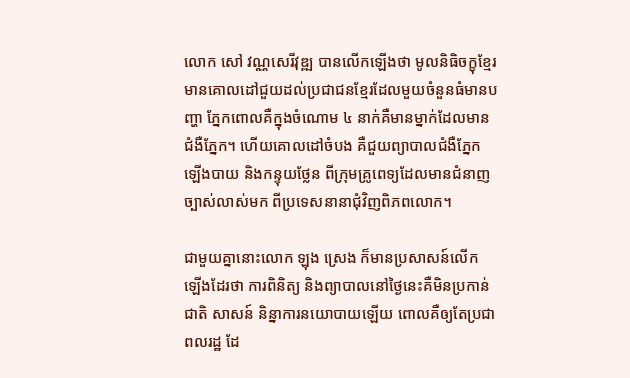លោក សៅ វណ្ណសេរីវុឌ្ឍ បានលើកឡើងថា មូលនិធិចក្ខុខ្មែរ មានគោលដៅជួយដល់ប្រជាជនខ្មែរដែលមួយចំនួនធំមានបញ្ហា ភ្នែកពោលគឺក្នុងចំណោម ៤ នាក់គឺមានម្នាក់ដែលមានជំងឺភ្នែក។ ហើយគោលដៅចំបង គឺជួយព្យាបាលជំងឺភ្នែកឡើងបាយ និងកន្ទុយថ្លែន ពីក្រុមគ្រូពេទ្យដែលមានជំនាញច្បាស់លាស់មក ពីប្រទេសនានាជុំវិញពិភពលោក។

ជាមួយគ្នានោះលោក ឡុង ស្រេង ក៏មានប្រសាសន៍លើក ឡើងដែរថា ការពិនិត្យ និងព្យាបាលនៅថ្ងៃនេះគឺមិនប្រកាន់ជាតិ សាសន៍ និន្នាការនយោបាយឡើយ ពោលគឺឲ្យតែប្រជាពលរដ្ឋ ដែ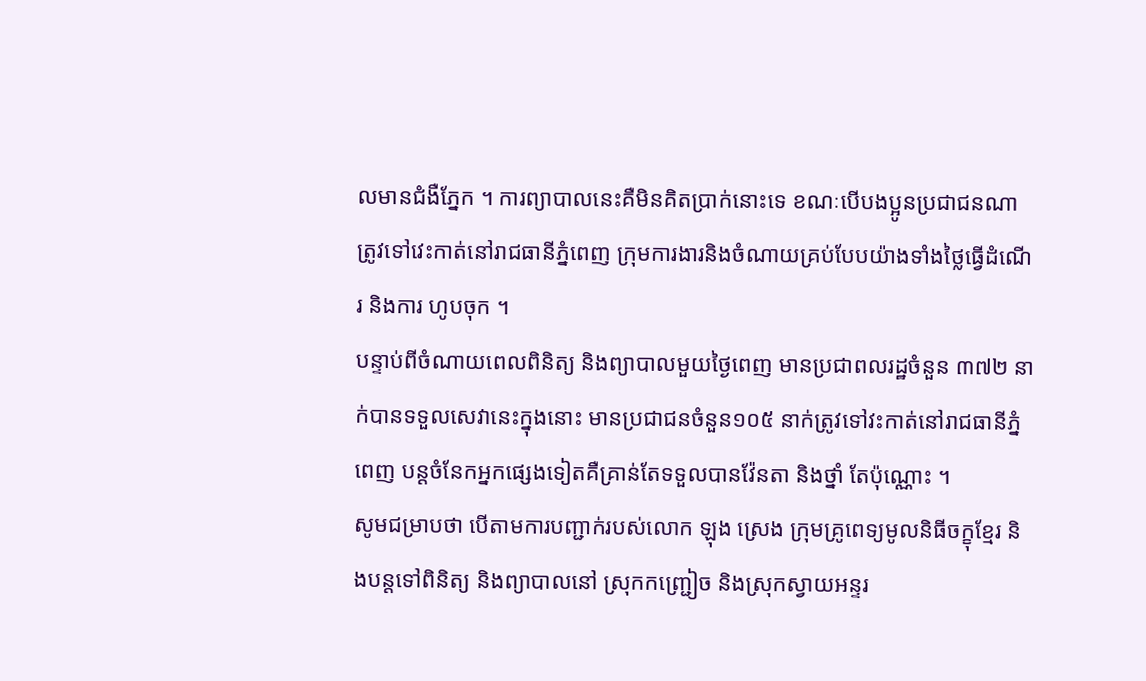លមានជំងឺភ្នែក ។ ការព្យាបាលនេះគឺមិនគិតប្រាក់នោះទេ ខណៈបើបងប្អូនប្រជាជនណាត្រូវទៅវេះកាត់នៅរាជធានីភ្នំពេញ ក្រុមការងារនិងចំណាយគ្រប់បែបយ៉ាងទាំងថ្លៃធ្វើដំណើរ និងការ ហូបចុក ។
បន្ទាប់ពីចំណាយពេលពិនិត្យ និងព្យាបាលមួយថ្ងៃពេញ មានប្រជាពលរដ្ឋចំនួន ៣៧២ នាក់បានទទួលសេវានេះក្នុងនោះ មានប្រជាជនចំនួន១០៥ នាក់ត្រូវទៅវះកាត់នៅរាជធានីភ្នំពេញ បន្តចំនែកអ្នកផ្សេងទៀតគឺគ្រាន់តែទទួលបានវ៉ែនតា និងថ្នាំ តែប៉ុណ្ណោះ ។
សូមជម្រាបថា បើតាមការបញ្ជាក់របស់លោក ឡុង ស្រេង ក្រុមគ្រូពេទ្យមូលនិធីចក្ខុខ្មែរ និងបន្តទៅពិនិត្យ និងព្យាបាលនៅ ស្រុកកញ្ជ្រៀច និងស្រុកស្វាយអន្ទរ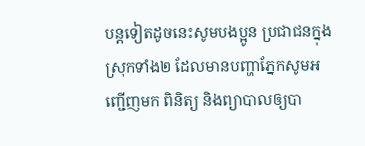បន្តទៀតដូចនេះសូមបងប្អូន ប្រជាជនក្នុងស្រុកទាំង២ ដែលមានបញ្ហាភ្នែកសូមអញ្ជើញមក ពិនិត្យ និងព្យាបាលឲ្យបា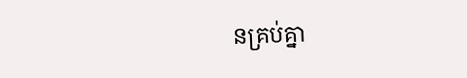នគ្រប់គ្នា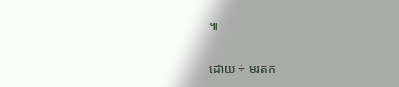៕

ដោយ ÷ មរតក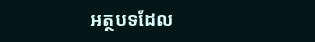អត្ថបទដែល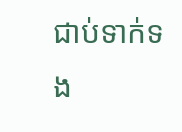ជាប់ទាក់ទង